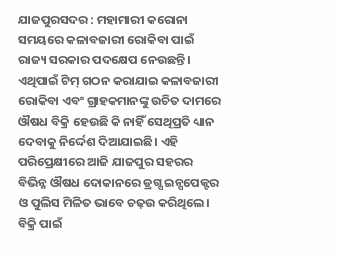ଯାଜପୁରସଦର : ମହାମାରୀ କରୋନା ସମୟରେ କଳାବଜାରୀ ରୋକିବା ପାଇଁ ରାଜ୍ୟ ସରକାର ପଦକ୍ଷେପ ନେଉଛନ୍ତି। ଏଥିପାଇଁ ଟିମ୍ ଗଠନ କରାଯାଇ କଳାବଜାରୀ ରୋକିବା ଏବଂ ଗ୍ରାହକମାନଙ୍କୁ ଉଚିତ ଦାମରେ ଔଷଧ ବିକ୍ରି ହେଉଛି କି ନାହିଁ ସେଥିପ୍ରତି ଧ୍ୟାନ ଦେବାକୁ ନିର୍ଦ୍ଦେଶ ଦିଆଯାଇଛି। ଏହି ପରିପ୍ରେକ୍ଷୀରେ ଆଜି ଯାଜପୁର ସହରର ବିଭିନ୍ନ ଔଷଧ ଦୋକାନରେ ଡ୍ରଗ୍ସ ଇନ୍ସପେକ୍ଟର ଓ ପୁଲିସ ମିଳିତ ଭାବେ ଚଢ଼ଉ କରିଥିଲେ। ବିକ୍ରି ପାଇଁ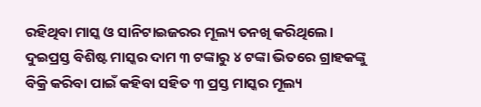ରହିଥିବା ମାସ୍କ ଓ ସାନିଟାଇଜରର ମୂଲ୍ୟ ତନଖି କରିଥିଲେ।
ଦୁଇପ୍ରସ୍ତ ବିଶିଷ୍ଟ ମାସ୍କର ଦାମ ୩ ଟଙ୍କାରୁ ୪ ଟଙ୍କା ଭିତରେ ଗ୍ରାହକଙ୍କୁ ବିକ୍ରି କରିବା ପାଇଁ କହିବା ସହିତ ୩ ପ୍ରସ୍ତ ମାସ୍କର ମୂଲ୍ୟ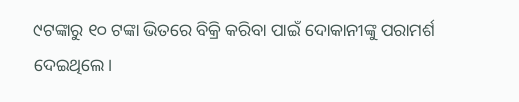୯ଟଙ୍କାରୁ ୧୦ ଟଙ୍କା ଭିତରେ ବିକ୍ରି କରିବା ପାଇଁ ଦୋକାନୀଙ୍କୁ ପରାମର୍ଶ ଦେଇଥିଲେ।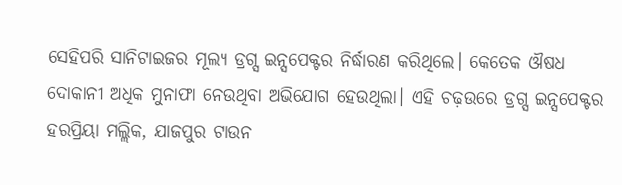ସେହିପରି ସାନିଟାଇଜର ମୂଲ୍ୟ ଡ୍ରଗ୍ସ ଇନ୍ସପେକ୍ଟର ନିର୍ଦ୍ଧାରଣ କରିଥିଲେ। କେତେକ ଔଷଧ ଦୋକାନୀ ଅଧିକ ମୁନାଫା ନେଉଥିବା ଅଭିଯୋଗ ହେଉଥିଲା। ଏହି ଚଢ଼ଉରେ ଡ୍ରଗ୍ସ ଇନ୍ସପେକ୍ଟର ହରପ୍ରିୟା ମଲ୍ଲିକ, ଯାଜପୁର ଟାଉନ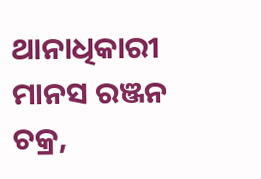ଥାନାଧିକାରୀ ମାନସ ରଞ୍ଜନ ଚକ୍ର,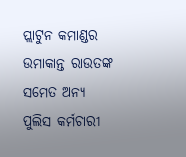ପ୍ଲାଟୁନ କମାଣ୍ଡର ଉମାକାନ୍ତ ରାଉତଙ୍କ ସମେତ ଅନ୍ୟ ପୁଲିସ କର୍ମଚାରୀ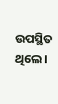ଉପସ୍ଥିତ ଥିଲେ।